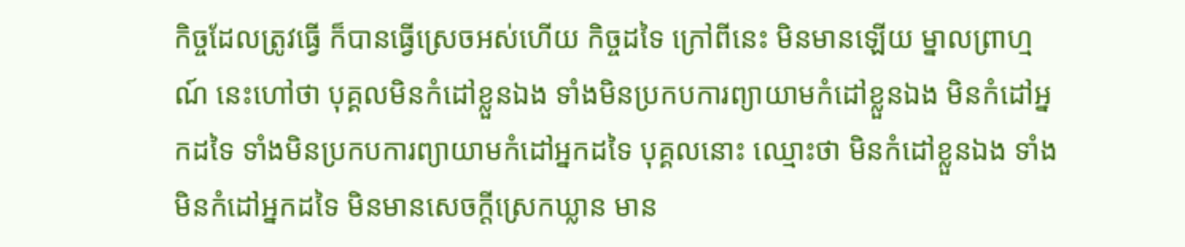កិច្ចដែលត្រូវធ្វើ ក៏បានធ្វើស្រេចអស់ហើយ កិច្ចដទៃ ក្រៅពីនេះ មិនមានឡើយ ម្នាលព្រាហ្មណ៍ នេះហៅថា បុគ្គលមិនកំដៅខ្លួនឯង ទាំងមិនប្រកបការព្យាយាមកំដៅខ្លួនឯង មិនកំដៅអ្នកដទៃ ទាំងមិនប្រកបការព្យាយាមកំដៅអ្នកដទៃ បុគ្គលនោះ ឈ្មោះថា មិនកំដៅខ្លួនឯង ទាំងមិនកំដៅអ្នកដទៃ មិនមានសេចក្តីស្រេកឃ្លាន មាន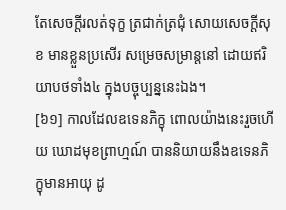តែសេចក្តីរលត់ទុក្ខ ត្រជាក់ត្រជុំ សោយសេចក្តីសុខ មានខ្លួនប្រសើរ សម្រេចសម្រាន្តនៅ ដោយឥរិយាបថទាំង៤ ក្នុងបច្ចុប្បន្ននេះឯង។
[៦១] កាលដែលឧទេនភិក្ខុ ពោលយ៉ាងនេះរួចហើយ ឃោដមុខព្រាហ្មណ៍ បាននិយាយនឹងឧទេនភិក្ខុមានអាយុ ដូ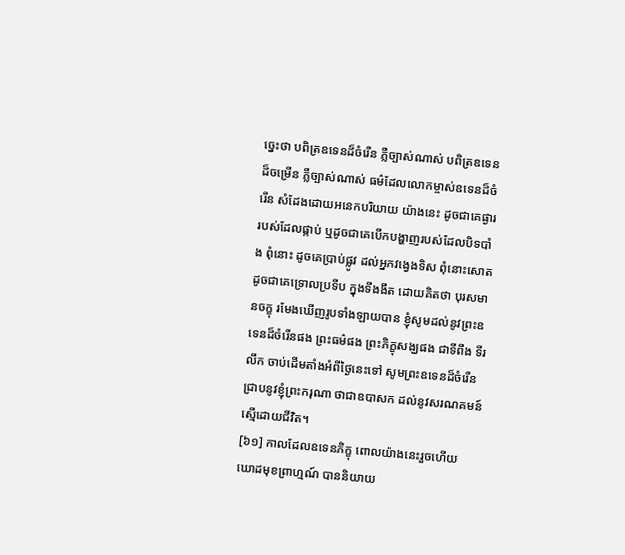ច្នេះថា បពិត្រឧទេនដ៏ចំរើន ភ្លឺច្បាស់ណាស់ បពិត្រឧទេនដ៏ចម្រើន ភ្លឺច្បាស់ណាស់ ធម៌ដែលលោកម្ចាស់ឧទេនដ៏ចំរើន សំដែងដោយអនេកបរិយាយ យ៉ាងនេះ ដូចជាគេផ្ងាររបស់ដែលផ្កាប់ ឬដូចជាគេបើកបង្ហាញរបស់ដែលបិទបាំង ពុំនោះ ដូចគេប្រាប់ផ្លូវ ដល់អ្នកវង្វេងទិស ពុំនោះសោត ដូចជាគេទ្រោលប្រទីប ក្នុងទីងងឹត ដោយគិតថា បុរសមានចក្ខុ រមែងឃើញរូបទាំងឡាយបាន ខ្ញុំសូមដល់នូវព្រះឧទេនដ៏ចំរើនផង ព្រះធម៌ផង ព្រះភិក្ខុសង្ឃផង ជាទីពឹង ទីរលឹក ចាប់ដើមតាំងអំពីថ្ងៃនេះទៅ សូមព្រះឧទេនដ៏ចំរើន ជ្រាបនូវខ្ញុំព្រះករុណា ថាជាឧបាសក ដល់នូវសរណគមន៍ ស្មើដោយជីវិត។
[៦១] កាលដែលឧទេនភិក្ខុ ពោលយ៉ាងនេះរួចហើយ ឃោដមុខព្រាហ្មណ៍ បាននិយាយ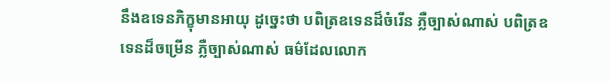នឹងឧទេនភិក្ខុមានអាយុ ដូច្នេះថា បពិត្រឧទេនដ៏ចំរើន ភ្លឺច្បាស់ណាស់ បពិត្រឧទេនដ៏ចម្រើន ភ្លឺច្បាស់ណាស់ ធម៌ដែលលោក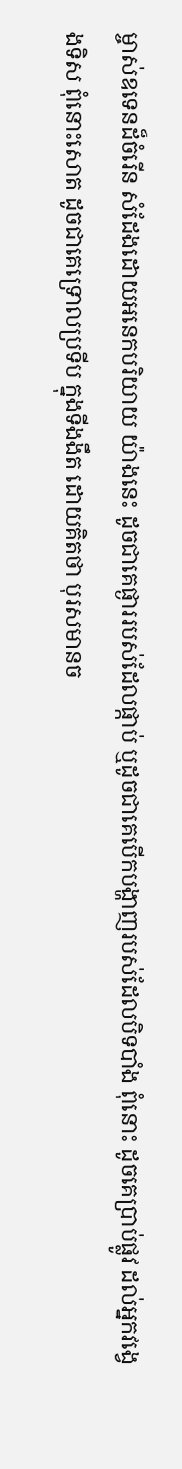ម្ចាស់ឧទេនដ៏ចំរើន សំដែងដោយអនេកបរិយាយ យ៉ាងនេះ ដូចជាគេផ្ងាររបស់ដែលផ្កាប់ ឬដូចជាគេបើកបង្ហាញរបស់ដែលបិទបាំង ពុំនោះ ដូចគេប្រាប់ផ្លូវ ដល់អ្នកវង្វេងទិស ពុំនោះសោត ដូចជាគេទ្រោលប្រទីប ក្នុងទីងងឹត ដោយគិតថា បុរសមានច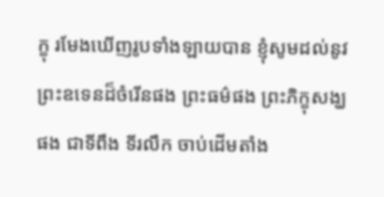ក្ខុ រមែងឃើញរូបទាំងឡាយបាន ខ្ញុំសូមដល់នូវព្រះឧទេនដ៏ចំរើនផង ព្រះធម៌ផង ព្រះភិក្ខុសង្ឃផង ជាទីពឹង ទីរលឹក ចាប់ដើមតាំង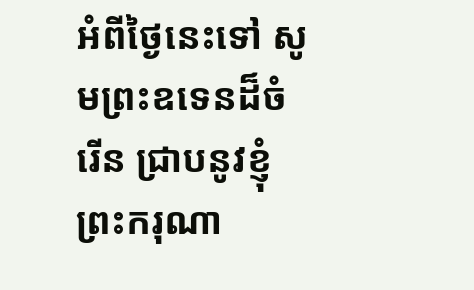អំពីថ្ងៃនេះទៅ សូមព្រះឧទេនដ៏ចំរើន ជ្រាបនូវខ្ញុំព្រះករុណា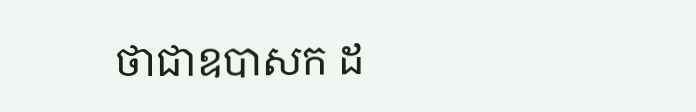ថាជាឧបាសក ដ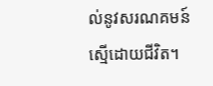ល់នូវសរណគមន៍ ស្មើដោយជីវិត។